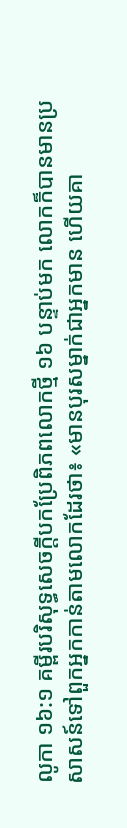លូកា ១៦:១ គម្ពីរបរិសុទ្ធសេចក្ដីបកប្រែពិភពលោកថ្មី ១៦ បន្ទាប់មក លោកក៏បានមានប្រសាសន៍ទៅពួកអ្នកកាន់តាមលោកដែរថា៖ «មានបុរសម្នាក់ជាអ្នកមាន ហើយគា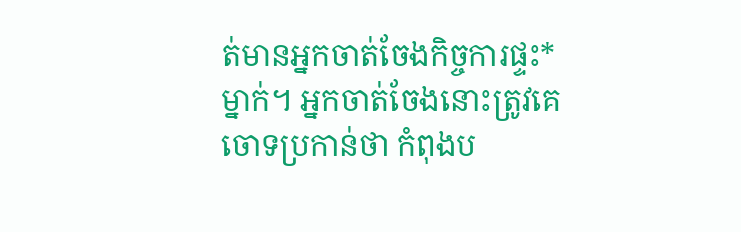ត់មានអ្នកចាត់ចែងកិច្ចការផ្ទះ*ម្នាក់។ អ្នកចាត់ចែងនោះត្រូវគេចោទប្រកាន់ថា កំពុងប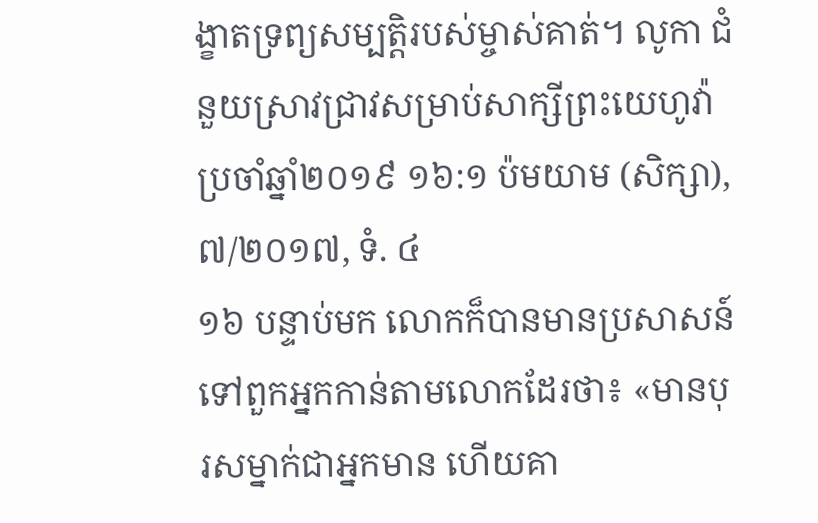ង្ខាតទ្រព្យសម្បត្តិរបស់ម្ចាស់គាត់។ លូកា ជំនួយស្រាវជ្រាវសម្រាប់សាក្សីព្រះយេហូវ៉ា ប្រចាំឆ្នាំ២០១៩ ១៦:១ ប៉មយាម (សិក្សា),៧/២០១៧, ទំ. ៤
១៦ បន្ទាប់មក លោកក៏បានមានប្រសាសន៍ទៅពួកអ្នកកាន់តាមលោកដែរថា៖ «មានបុរសម្នាក់ជាអ្នកមាន ហើយគា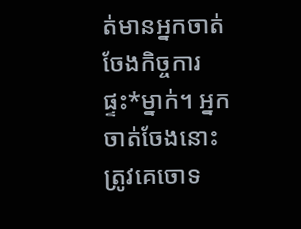ត់មានអ្នកចាត់ចែងកិច្ចការផ្ទះ*ម្នាក់។ អ្នកចាត់ចែងនោះត្រូវគេចោទ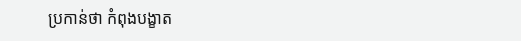ប្រកាន់ថា កំពុងបង្ខាត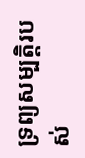ទ្រព្យសម្បត្តិរបស់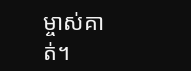ម្ចាស់គាត់។